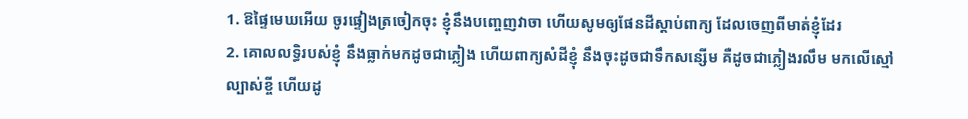1. ឱផ្ទៃមេឃអើយ ចូរផ្ទៀងត្រចៀកចុះ ខ្ញុំនឹងបញ្ចេញវាចា ហើយសូមឲ្យផែនដីស្តាប់ពាក្យ ដែលចេញពីមាត់ខ្ញុំដែរ
2. គោលលទ្ធិរបស់ខ្ញុំ នឹងធ្លាក់មកដូចជាភ្លៀង ហើយពាក្យសំដីខ្ញុំ នឹងចុះដូចជាទឹកសន្សើម គឺដូចជាភ្លៀងរលឹម មកលើស្មៅល្បាស់ខ្ចី ហើយដូ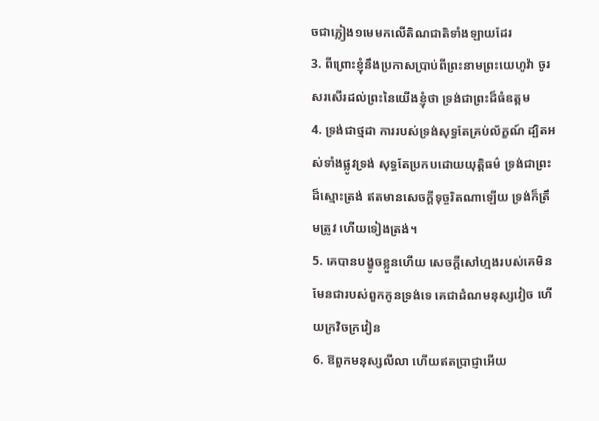ចជាភ្លៀង១មេមកលើតិណជាតិទាំងឡាយដែរ
3. ពីព្រោះខ្ញុំនឹងប្រកាសប្រាប់ពីព្រះនាមព្រះយេហូវ៉ា ចូរសរសើរដល់ព្រះនៃយើងខ្ញុំថា ទ្រង់ជាព្រះដ៏ធំឧត្តម
4. ទ្រង់ជាថ្មដា ការរបស់ទ្រង់សុទ្ធតែគ្រប់ល័ក្ខណ៍ ដ្បិតអស់ទាំងផ្លូវទ្រង់ សុទ្ធតែប្រកបដោយយុត្តិធម៌ ទ្រង់ជាព្រះដ៏ស្មោះត្រង់ ឥតមានសេចក្ដីទុច្ចរិតណាឡើយ ទ្រង់ក៏ត្រឹមត្រូវ ហើយទៀងត្រង់។
5. គេបានបង្ខូចខ្លួនហើយ សេចក្ដីសៅហ្មងរបស់គេមិនមែនជារបស់ពួកកូនទ្រង់ទេ គេជាដំណមនុស្សវៀច ហើយក្រវិចក្រវៀន
6. ឱពួកមនុស្សលីលា ហើយឥតប្រាជ្ញាអើយ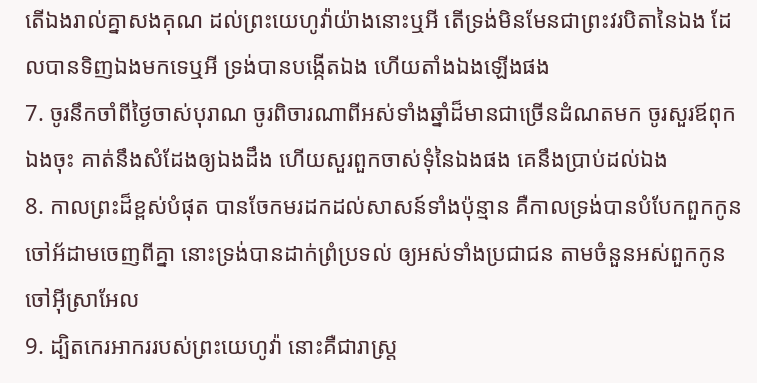តើឯងរាល់គ្នាសងគុណ ដល់ព្រះយេហូវ៉ាយ៉ាងនោះឬអី តើទ្រង់មិនមែនជាព្រះវរបិតានៃឯង ដែលបានទិញឯងមកទេឬអី ទ្រង់បានបង្កើតឯង ហើយតាំងឯងឡើងផង
7. ចូរនឹកចាំពីថ្ងៃចាស់បុរាណ ចូរពិចារណាពីអស់ទាំងឆ្នាំដ៏មានជាច្រើនដំណតមក ចូរសួរឪពុកឯងចុះ គាត់នឹងសំដែងឲ្យឯងដឹង ហើយសួរពួកចាស់ទុំនៃឯងផង គេនឹងប្រាប់ដល់ឯង
8. កាលព្រះដ៏ខ្ពស់បំផុត បានចែកមរដកដល់សាសន៍ទាំងប៉ុន្មាន គឺកាលទ្រង់បានបំបែកពួកកូនចៅអ័ដាមចេញពីគ្នា នោះទ្រង់បានដាក់ព្រំប្រទល់ ឲ្យអស់ទាំងប្រជាជន តាមចំនួនអស់ពួកកូនចៅអ៊ីស្រាអែល
9. ដ្បិតកេរអាកររបស់ព្រះយេហូវ៉ា នោះគឺជារាស្ត្រ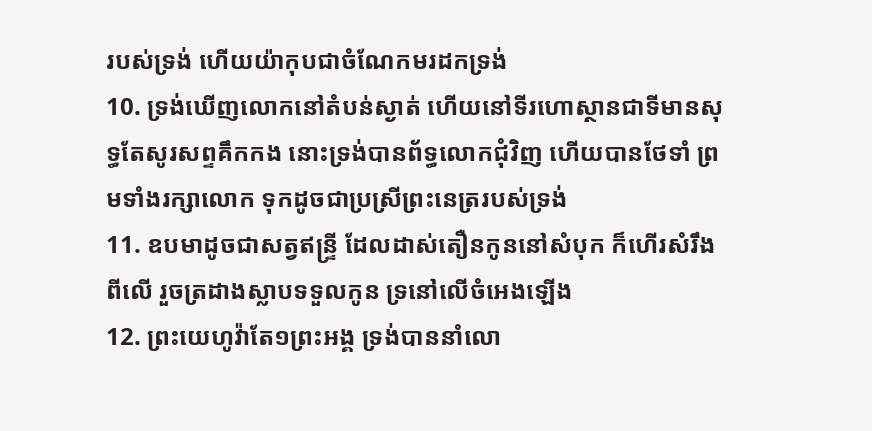របស់ទ្រង់ ហើយយ៉ាកុបជាចំណែកមរដកទ្រង់
10. ទ្រង់ឃើញលោកនៅតំបន់ស្ងាត់ ហើយនៅទីរហោស្ថានជាទីមានសុទ្ធតែសូរសព្ទគឹកកង នោះទ្រង់បានព័ទ្ធលោកជុំវិញ ហើយបានថែទាំ ព្រមទាំងរក្សាលោក ទុកដូចជាប្រស្រីព្រះនេត្ររបស់ទ្រង់
11. ឧបមាដូចជាសត្វឥន្ទ្រី ដែលដាស់តឿនកូននៅសំបុក ក៏ហើរសំរឹងពីលើ រួចត្រដាងស្លាបទទួលកូន ទ្រនៅលើចំអេងឡើង
12. ព្រះយេហូវ៉ាតែ១ព្រះអង្គ ទ្រង់បាននាំលោ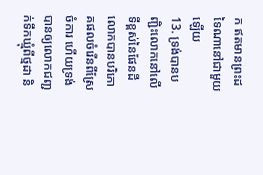ក ឥតមានព្រះដទៃណានៅជាមួយឡើយ
13. ទ្រង់បានបញ្ជិះលោកនៅលើទីខ្ពស់នៃផែនដី លោកបានបរិភោគផលចំរើនពីស្រែចំការ ហើយទ្រង់បានឲ្យលោកជញ្ជក់ទឹកឃ្មុំពីថ្មដា និ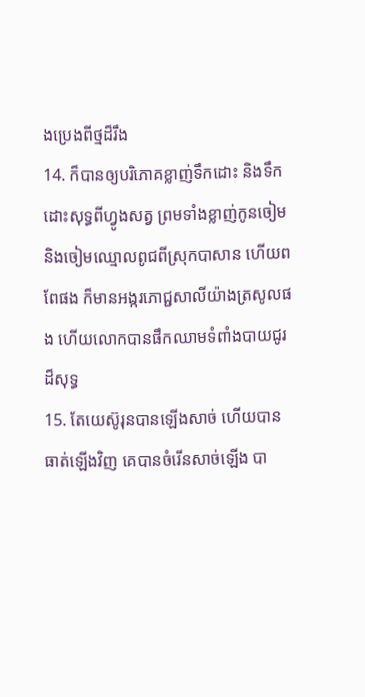ងប្រេងពីថ្មដ៏រឹង
14. ក៏បានឲ្យបរិភោគខ្លាញ់ទឹកដោះ និងទឹកដោះសុទ្ធពីហ្វូងសត្វ ព្រមទាំងខ្លាញ់កូនចៀម និងចៀមឈ្មោលពូជពីស្រុកបាសាន ហើយពពែផង ក៏មានអង្ករភោជ្ជសាលីយ៉ាងត្រសូលផង ហើយលោកបានផឹកឈាមទំពាំងបាយជូរដ៏សុទ្ធ
15. តែយេស៊ូរុនបានឡើងសាច់ ហើយបានធាត់ឡើងវិញ គេបានចំរើនសាច់ឡើង បា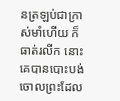នត្រឡប់ជាក្រាស់មាំហើយ ក៏ធាត់រលីក នោះគេបានបោះបង់ចោលព្រះដែល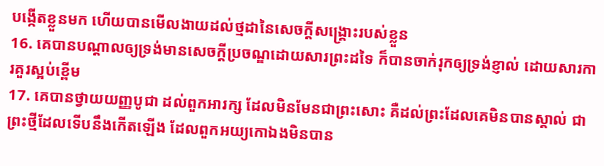បង្កើតខ្លួនមក ហើយបានមើលងាយដល់ថ្មដានៃសេចក្ដីសង្គ្រោះរបស់ខ្លួន
16. គេបានបណ្តាលឲ្យទ្រង់មានសេចក្ដីប្រចណ្ឌដោយសារព្រះដទៃ ក៏បានចាក់រុកឲ្យទ្រង់ខ្ញាល់ ដោយសារការគួរស្អប់ខ្ពើម
17. គេបានថ្វាយយញ្ញបូជា ដល់ពួកអារក្ស ដែលមិនមែនជាព្រះសោះ គឺដល់ព្រះដែលគេមិនបានស្គាល់ ជាព្រះថ្មីដែលទើបនឹងកើតឡើង ដែលពួកអយ្យកោឯងមិនបាន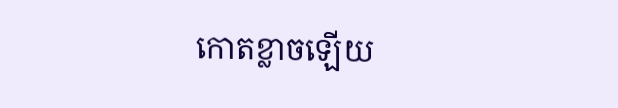កោតខ្លាចឡើយ